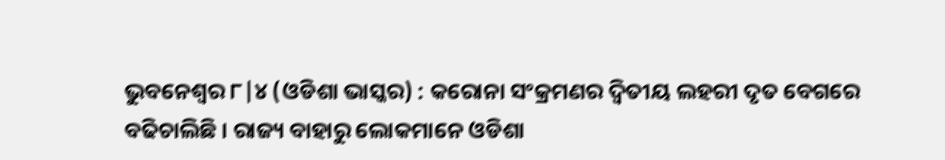ଭୁବନେଶ୍ୱର ୮|୪ (ଓଡିଶା ଭାସ୍କର) : କରୋନା ସଂକ୍ରମଣର ଦ୍ୱିତୀୟ ଲହରୀ ଦୃତ ବେଗରେ ବଢିଚାଲିଛି । ରାଜ୍ୟ ବାହାରୁ ଲୋକମାନେ ଓଡିଶା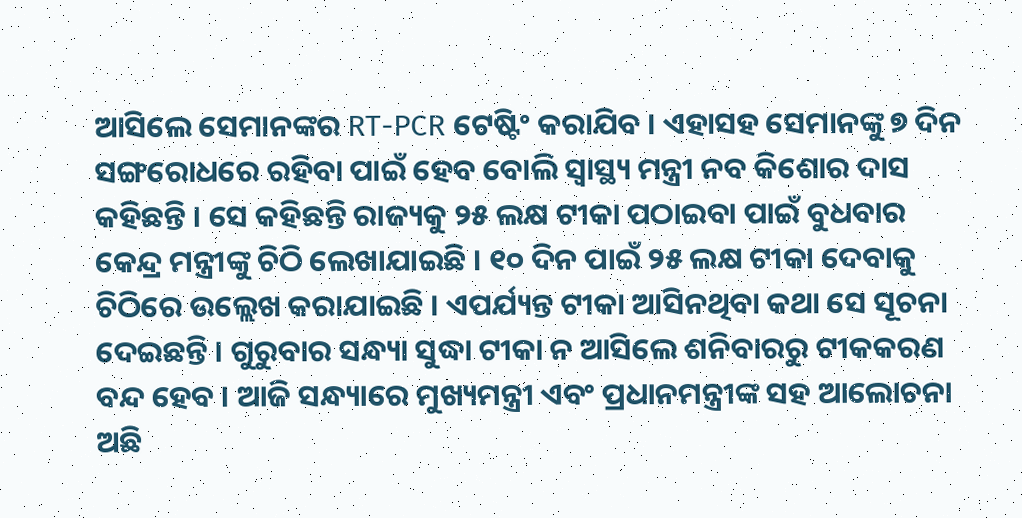ଆସିଲେ ସେମାନଙ୍କର RT-PCR ଟେଷ୍ଟିଂ କରାଯିବ । ଏହାସହ ସେମାନଙ୍କୁ ୭ ଦିନ ସଙ୍ଗରୋଧରେ ରହିବା ପାଇଁ ହେବ ବୋଲି ସ୍ୱାସ୍ଥ୍ୟ ମନ୍ତ୍ରୀ ନବ କିଶୋର ଦାସ କହିଛନ୍ତି । ସେ କହିଛନ୍ତି ରାଜ୍ୟକୁ ୨୫ ଲକ୍ଷ ଟୀକା ପଠାଇବା ପାଇଁ ବୁଧବାର କେନ୍ଦ୍ର ମନ୍ତ୍ରୀଙ୍କୁ ଚିଠି ଲେଖାଯାଇଛି । ୧୦ ଦିନ ପାଇଁ ୨୫ ଲକ୍ଷ ଟୀକା ଦେବାକୁ ଚିଠିରେ ଉଲ୍ଲେଖ କରାଯାଇଛି । ଏପର୍ଯ୍ୟନ୍ତ ଟୀକା ଆସିନଥିବା କଥା ସେ ସୂଚନା ଦେଇଛନ୍ତି । ଗୁରୁବାର ସନ୍ଧ୍ୟା ସୁଦ୍ଧା ଟୀକା ନ ଆସିଲେ ଶନିବାରରୁ ଟୀକକରଣ ବନ୍ଦ ହେବ । ଆଜି ସନ୍ଧ୍ୟାରେ ମୁଖ୍ୟମନ୍ତ୍ରୀ ଏବଂ ପ୍ରଧାନମନ୍ତ୍ରୀଙ୍କ ସହ ଆଲୋଚନା ଅଛି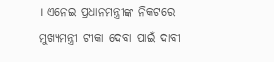। ଏନେଇ ପ୍ରଧାନମନ୍ତ୍ରୀଙ୍କ ନିକଟରେ ମୁଖ୍ୟମନ୍ତ୍ରୀ ଟୀକା ଦେବା ପାଇଁ ଦାବୀ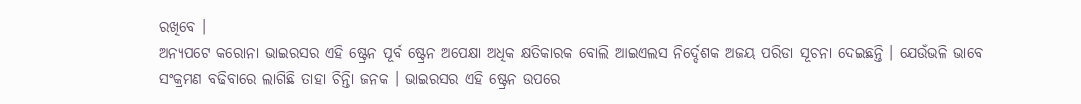ରଖିବେ ।
ଅନ୍ୟପଟେ କରୋନା ଭାଇରସର ଏହି ଷ୍ଟ୍ରେନ ପୂର୍ବ ଷ୍ଟ୍ରେନ ଅପେକ୍ଷା ଅଧିକ କ୍ଷତିକାରକ ବୋଲି ଆଇଏଲସ ନିର୍ଦ୍ଦେଶକ ଅଜୟ ପରିଡା ସୂଚନା ଦେଇଛନ୍ତି । ଯେଉଁଭଳି ଭାବେ ସଂକ୍ରମଣ ବଢିବାରେ ଲାଗିଛି ତାହା ଚିନ୍ତିା ଜନକ । ଭାଇରସର ଏହି ଷ୍ଟ୍ରେନ ଉପରେ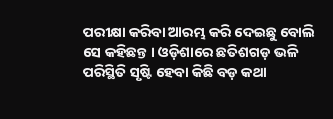ପରୀକ୍ଷା କରିବା ଆରମ୍ଭ କରି ଦେଇଛୁ ବୋଲି ସେ କହିଛନ୍ତ । ଓଡ଼ିଶାରେ ଛତିଶଗଡ଼ ଭଳି ପରିସ୍ଥିତି ସୃଷ୍ଟି ହେବା କିଛି ବଡ଼ କଥା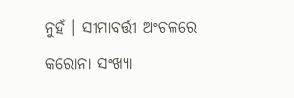ନୁହଁ । ସୀମାବର୍ତ୍ତୀ ଅଂଚଳରେ କରୋନା ସଂଖ୍ୟା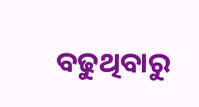ବଢୁଥିବାରୁ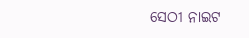ସେଠୀ ନାଇଟ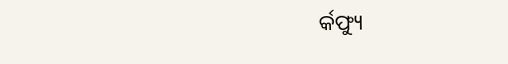ର୍କଫ୍ୟୁ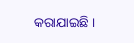କରାଯାଇଛି ।